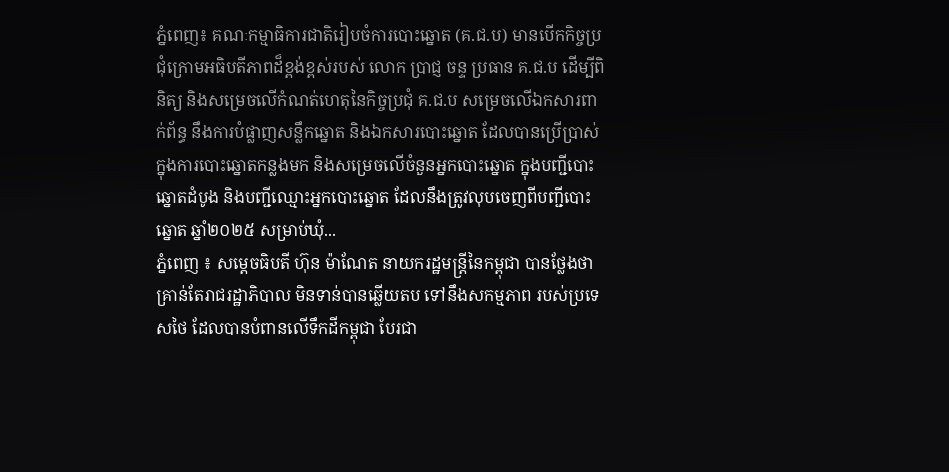ភ្នំពេញ៖ គណៈកម្មាធិការជាតិរៀបចំការបោះឆ្នោត (គ.ជ.ប) មានបើកកិច្ចប្រជុំក្រោមអធិបតីភាពដ៏ខ្ពង់ខ្ពស់របស់ លោក ប្រាជ្ញ ចន្ទ ប្រធាន គ.ជ.ប ដើម្បីពិនិត្យ និងសម្រេចលើកំណត់ហេតុនៃកិច្ចប្រជុំ គ.ជ.ប សម្រេចលើឯកសារពាក់ព័ន្ធ នឹងការបំផ្លាញសន្លឹកឆ្នោត និងឯកសារបោះឆ្នោត ដែលបានប្រើប្រាស់ក្នុងការបោះឆ្នោតកន្លងមក និងសម្រេចលើចំនួនអ្នកបោះឆ្នោត ក្នុងបញ្ជីបោះឆ្នោតដំបូង និងបញ្ជីឈ្មោះអ្នកបោះឆ្នោត ដែលនឹងត្រូវលុបចេញពីបញ្ជីបោះឆ្នោត ឆ្នាំ២០២៥ សម្រាប់ឃុំ...
ភ្នំពេញ ៖ សម្តេចធិបតី ហ៊ុន ម៉ាណែត នាយករដ្ឋមន្ត្រីនៃកម្ពុជា បានថ្លែងថា គ្រាន់តែរាជរដ្ឋាភិបាល មិនទាន់បានឆ្លើយតប ទៅនឹងសកម្មភាព របស់ប្រទេសថៃ ដែលបានបំពានលើទឹកដីកម្ពុជា បែរជា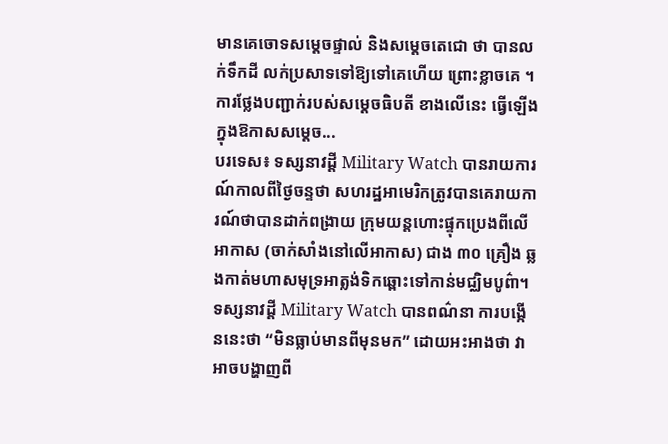មានគេចោទសម្តេចផ្ទាល់ និងសម្តេចតេជោ ថា បានលក់ទឹកដី លក់ប្រសាទទៅឱ្យទៅគេហើយ ព្រោះខ្លាចគេ ។ ការថ្លែងបញ្ជាក់របស់សម្តេចធិបតី ខាងលើនេះ ធ្វើឡើងក្នុងឱកាសសម្តេច...
បរទេស៖ ទស្សនាវដ្តី Military Watch បានរាយការណ៍កាលពីថ្ងៃចន្ទថា សហរដ្ឋអាមេរិកត្រូវបានគេរាយការណ៍ថាបានដាក់ពង្រាយ ក្រុមយន្តហោះផ្ទុកប្រេងពីលើអាកាស (ចាក់សាំងនៅលើអាកាស) ជាង ៣០ គ្រឿង ឆ្លងកាត់មហាសមុទ្រអាត្លង់ទិកឆ្ពោះទៅកាន់មជ្ឈិមបូព៌ា។ ទស្សនាវដ្តី Military Watch បានពណ៌នា ការបង្កើននេះថា “មិនធ្លាប់មានពីមុនមក” ដោយអះអាងថា វាអាចបង្ហាញពី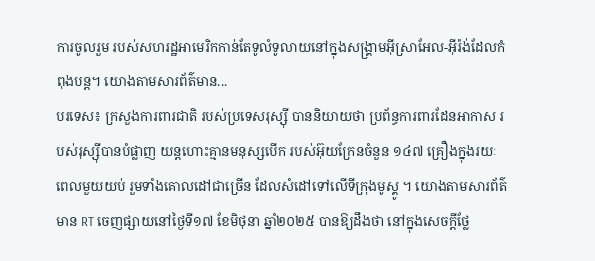ការចូលរួម របស់សហរដ្ឋអាមេរិកកាន់តែទូលំទូលាយនៅក្នុងសង្គ្រាមអ៊ីស្រាអែល-អ៊ីរ៉ង់ដែលកំពុងបន្ត។ យោងតាមសារព័ត៌មាន...
បរទេស៖ ក្រសួងការពារជាតិ របស់ប្រទេសរុស្ស៊ី បាននិយាយថា ប្រព័ន្ធការពារដែនអាកាស របស់រុស្ស៊ីបានបំផ្លាញ យន្តហោះគ្មានមនុស្សបើក របស់អ៊ុយក្រែនចំនួន ១៤៧ គ្រឿងក្នុងរយៈពេលមួយយប់ រួមទាំងគោលដៅជាច្រើន ដែលសំដៅទៅលើទីក្រុងមូស្គូ ។ យោងតាមសារព័ត៌មាន RT ចេញផ្សាយនៅថ្ងៃទី១៧ ខែមិថុនា ឆ្នាំ២០២៥ បានឱ្យដឹងថា នៅក្នុងសេចក្តីថ្លែ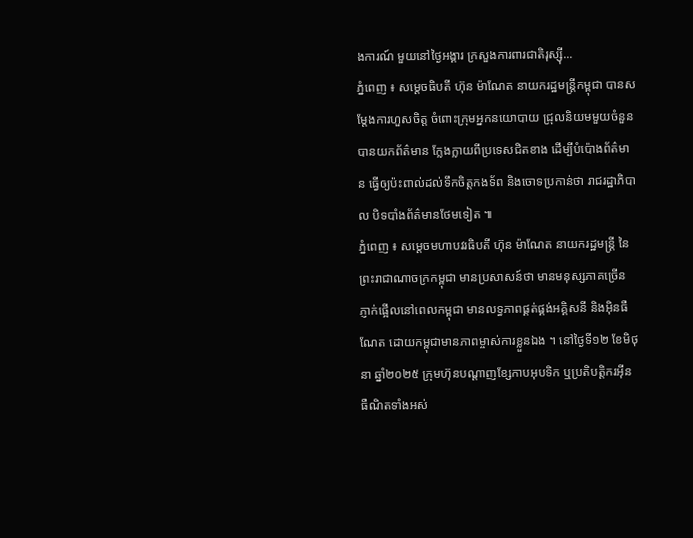ងការណ៍ មួយនៅថ្ងៃអង្គារ ក្រសួងការពារជាតិរុស្ស៊ី...
ភ្នំពេញ ៖ សម្ដេចធិបតី ហ៊ុន ម៉ាណែត នាយករដ្ឋមន្រ្តីកម្ពុជា បានសម្តែងការហួសចិត្ត ចំពោះក្រុមអ្នកនយោបាយ ជ្រុលនិយមមួយចំនួនបានយកព័ត៌មាន ក្លែងក្លាយពីប្រទេសជិតខាង ដើម្បីបំប៉ោងព័ត៌មាន ធ្វើឲ្យប៉ះពាល់ដល់ទឹកចិត្តកងទ័ព និងចោទប្រកាន់ថា រាជរដ្ឋាភិបាល បិទបាំងព័ត៌មានថែមទៀត ៕
ភ្នំពេញ ៖ សម្ដេចមហាបវរធិបតី ហ៊ុន ម៉ាណែត នាយករដ្ឋមន្រ្តី នៃព្រះរាជាណាចក្រកម្ពុជា មានប្រសាសន៍ថា មានមនុស្សភាគច្រើន ភ្ញាក់ផ្អើលនៅពេលកម្ពុជា មានលទ្ធភាពផ្គត់ផ្គង់អគ្គិសនី និងអ៊ិនធឺណែត ដោយកម្ពុជាមានភាពម្ចាស់ការខ្លួនឯង ។ នៅថ្ងៃទី១២ ខែមិថុនា ឆ្នាំ២០២៥ ក្រុមហ៊ុនបណ្ដាញខ្សែកាបអុបទិក ឬប្រតិបត្តិករអ៊ីនធឺណិតទាំងអស់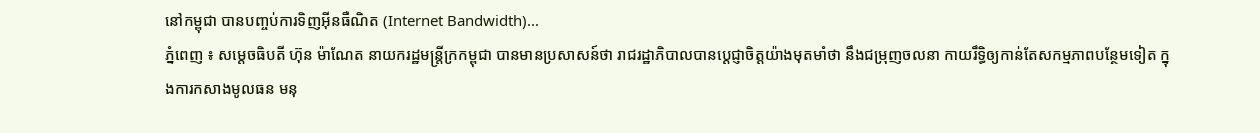នៅកម្ពុជា បានបញ្ចប់ការទិញអ៊ីនធឺណិត (Internet Bandwidth)...
ភ្នំពេញ ៖ សម្តេចធិបតី ហ៊ុន ម៉ាណែត នាយករដ្ឋមន្រ្តីក្រកម្ពុជា បានមានប្រសាសន៍ថា រាជរដ្ឋាភិបាលបានប្តេជ្ញាចិត្តយ៉ាងមុតមាំថា នឹងជម្រុញចលនា កាយរឹទ្ធិឲ្យកាន់តែសកម្មភាពបន្ថែមទៀត ក្នុងការកសាងមូលធន មនុ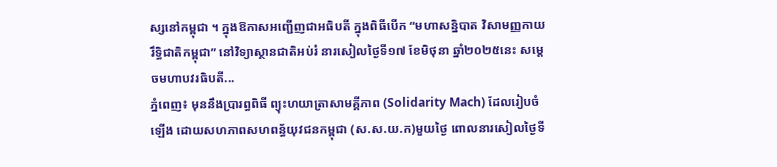ស្សនៅកម្ពុជា ។ ក្នុងឱកាសអញ្ជើញជាអធិបតី ក្នុងពិធីបើក “មហាសន្និបាត វិសាមញ្ញកាយរឹទិ្ធជាតិកម្ពុជា” នៅវិទ្យាស្ថានជាតិអប់រំ នារសៀលថ្ងៃទី១៧ ខែមិថុនា ឆ្នាំ២០២៥នេះ សម្តេចមហាបវរធិបតី...
ភ្នំពេញ៖ មុននឹងប្រារព្ធពិធី ព្យុះហយាត្រាសាមគ្គីភាព (Solidarity Mach) ដែលរៀបចំឡើង ដោយសហភាពសហពន្ធ័យុវជនកម្ពុជា (ស.ស.យ.ក)មួយថ្ងៃ ពោលនារសៀលថ្ងៃទី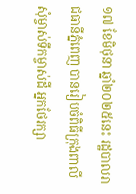១៧ ខែមិថុនា ឆ្នាំ២០២៥នេះ រដ្ឋបាលរាជធានីភ្នំពេញ បានរៀបចំពិធីក្រុងពាលី សុំម្ចាស់ទឹកម្ចាស់ដី អ្នកថែរក្សា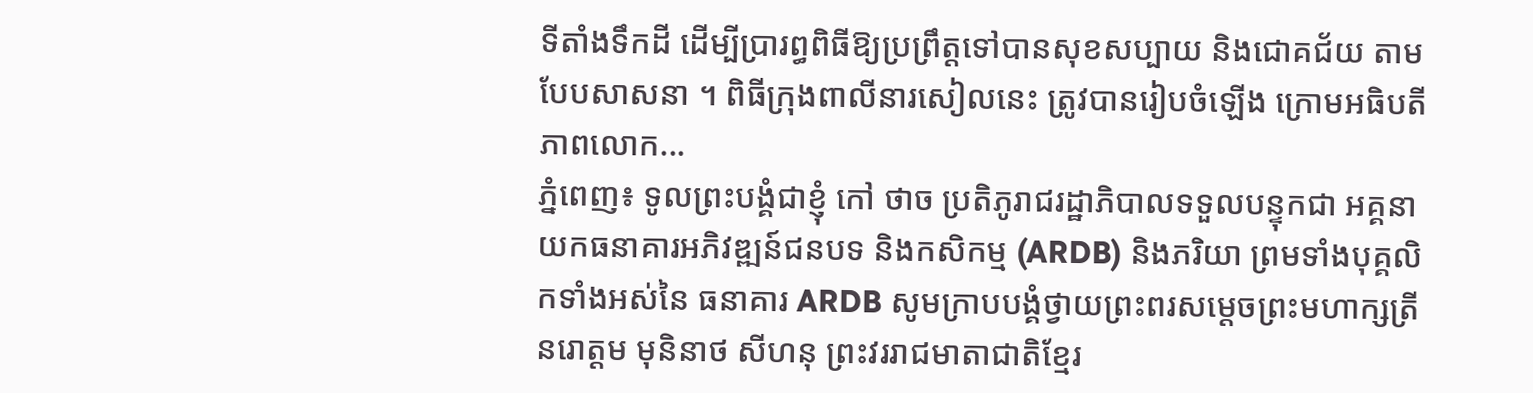ទីតាំងទឹកដី ដើម្បីប្រារព្ធពិធីឱ្យប្រព្រឹត្តទៅបានសុខសប្បាយ និងជោគជ័យ តាមបែបសាសនា ។ ពិធីក្រុងពាលីនារសៀលនេះ ត្រូវបានរៀបចំឡើង ក្រោមអធិបតីភាពលោក...
ភ្នំពេញ៖ ទូលព្រះបង្គំជាខ្ញុំ កៅ ថាច ប្រតិភូរាជរដ្ឋាភិបាលទទួលបន្ទុកជា អគ្គនាយកធនាគារអភិវឌ្ឍន៍ជនបទ និងកសិកម្ម (ARDB) និងភរិយា ព្រមទាំងបុគ្គលិកទាំងអស់នៃ ធនាគារ ARDB សូមក្រាបបង្គំថ្វាយព្រះពរសម្តេចព្រះមហាក្សត្រី នរោត្តម មុនិនាថ សីហនុ ព្រះវររាជមាតាជាតិខ្មែរ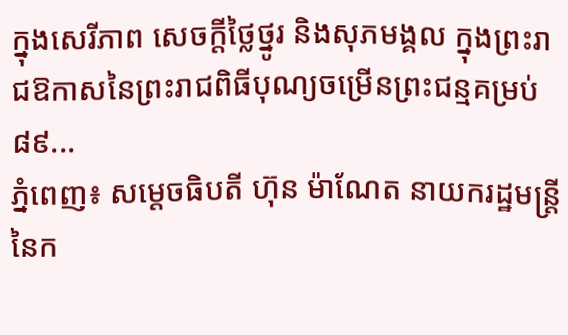ក្នុងសេរីភាព សេចក្តីថ្លៃថ្នូរ និងសុភមង្គល ក្នុងព្រះរាជឱកាសនៃព្រះរាជពិធីបុណ្យចម្រើនព្រះជន្មគម្រប់ ៨៩...
ភ្នំពេញ៖ សម្តេចធិបតី ហ៊ុន ម៉ាណែត នាយករដ្ឋមន្រ្តី នៃក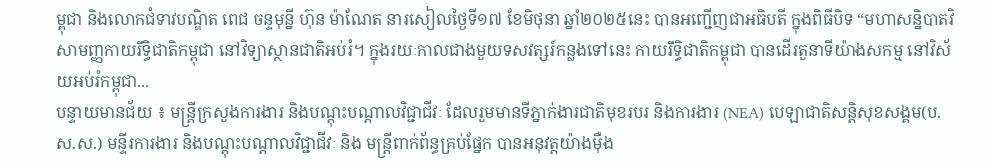ម្ពុជា និងលោកជំទាវបណ្ឌិត ពេជ ចន្ទមុន្នី ហ៊ុន ម៉ាណែត នារសៀលថ្ងៃទី១៧ ខែមិថុនា ឆ្នាំ២០២៥នេះ បានអញ្ជើញជាអធិបតី ក្នុងពិធីបិទ “មហាសន្និបាតវិសាមញ្ញកាយរឹទិ្ធជាតិកម្ពុជា នៅវិទ្យាស្ថានជាតិអប់រំ។ ក្នុងរយៈកាលជាងមួយទសវត្សរ៍កន្លងទៅនេះ កាយរឹទិ្ធជាតិកម្ពុជា បានដើរតួនាទីយ៉ាងសកម្ម នៅវិស័យអប់រំកម្ពុជា...
បន្ទាយមានជ័យ ៖ មន្ត្រីក្រសួងការងារ និងបណ្តុះបណ្តាលវិជ្ជាជីវៈ ដែលរួមមានទីភ្នាក់ងារជាតិមុខរបរ និងការងារ (NEA) បេឡាជាតិសន្តិសុខសង្គម(ប.ស.ស.) មន្ទីរការងារ និងបណ្តុះបណ្តាលវិជ្ជាជីវៈ និង មន្ត្រីពាក់ព័ន្ធគ្រប់ផ្នែក បានអនុវត្តយ៉ាងម៉ឺង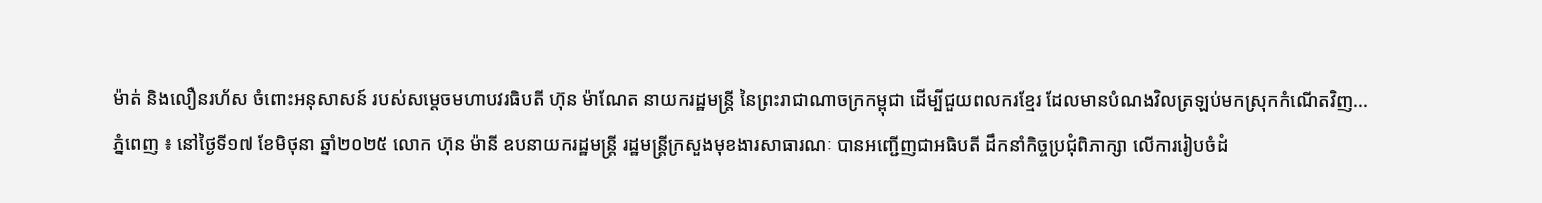ម៉ាត់ និងលឿនរហ័ស ចំពោះអនុសាសន៍ របស់សម្តេចមហាបវរធិបតី ហ៊ុន ម៉ាណែត នាយករដ្ឋមន្ត្រី នៃព្រះរាជាណាចក្រកម្ពុជា ដើម្បីជួយពលករខ្មែរ ដែលមានបំណងវិលត្រឡប់មកស្រុកកំណើតវិញ...
ភ្នំពេញ ៖ នៅថ្ងៃទី១៧ ខែមិថុនា ឆ្នាំ២០២៥ លោក ហ៊ុន ម៉ានី ឧបនាយករដ្ឋមន្រ្តី រដ្ឋមន្រ្តីក្រសួងមុខងារសាធារណៈ បានអញ្ជើញជាអធិបតី ដឹកនាំកិច្ចប្រជុំពិភាក្សា លើការរៀបចំដំ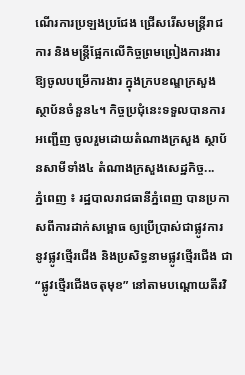ណើរការប្រឡងប្រជែង ជ្រើសរើសមន្រ្តីរាជការ និងមន្រ្តីផ្អែកលើកិច្ចព្រមព្រៀងការងារ ឱ្យចូលបម្រើការងារ ក្នុងក្របខណ្ឌក្រសួង ស្ថាប័នចំនួន៤។ កិច្ចប្រជុំនេះទទួលបានការអញ្ជើញ ចូលរួមដោយតំណាងក្រសួង ស្ថាប័នសាមីទាំង៤ តំណាងក្រសួងសេដ្ឋកិច្ច...
ភ្នំពេញ ៖ រដ្ឋបាលរាជធានីភ្នំពេញ បានប្រកាសពីការដាក់សម្ពោធ ឲ្យប្រើប្រាស់ជាផ្លូវការ នូវផ្លូវថ្មើរជើង និងប្រសិទ្ធនាមផ្លូវថ្មើរជើង ជា “ផ្លូវថ្មើរជើងចតុមុខ” នៅតាមបណ្តោយតីរវិ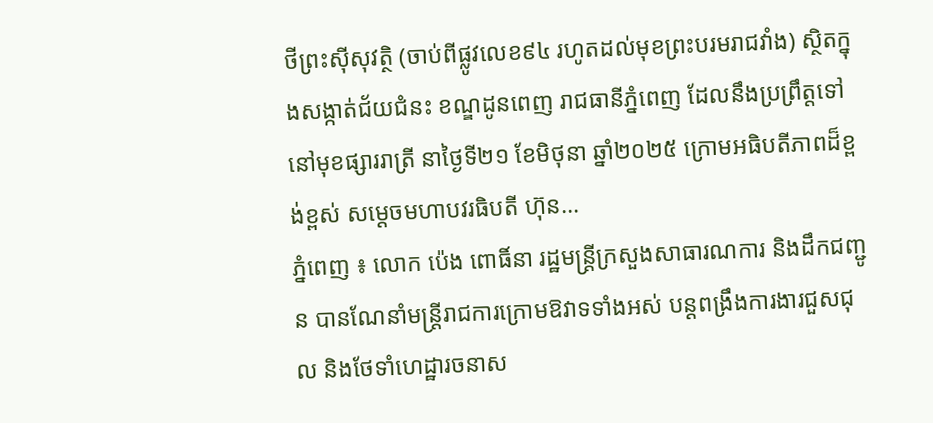ថីព្រះស៊ីសុវត្ថិ (ចាប់ពីផ្លូវលេខ៩៤ រហូតដល់មុខព្រះបរមរាជវាំង) ស្ថិតក្នុងសង្កាត់ជ័យជំនះ ខណ្ឌដូនពេញ រាជធានីភ្នំពេញ ដែលនឹងប្រព្រឹត្តទៅនៅមុខផ្សាររាត្រី នាថ្ងៃទី២១ ខែមិថុនា ឆ្នាំ២០២៥ ក្រោមអធិបតីភាពដ៏ខ្ពង់ខ្ពស់ សម្តេចមហាបវរធិបតី ហ៊ុន...
ភ្នំពេញ ៖ លោក ប៉េង ពោធិ៍នា រដ្ឋមន្រ្តីក្រសួងសាធារណការ និងដឹកជញ្ជូន បានណែនាំមន្ដ្រីរាជការក្រោមឱវាទទាំងអស់ បន្ដពង្រឹងការងារជួសជុល និងថែទាំហេដ្ឋារចនាស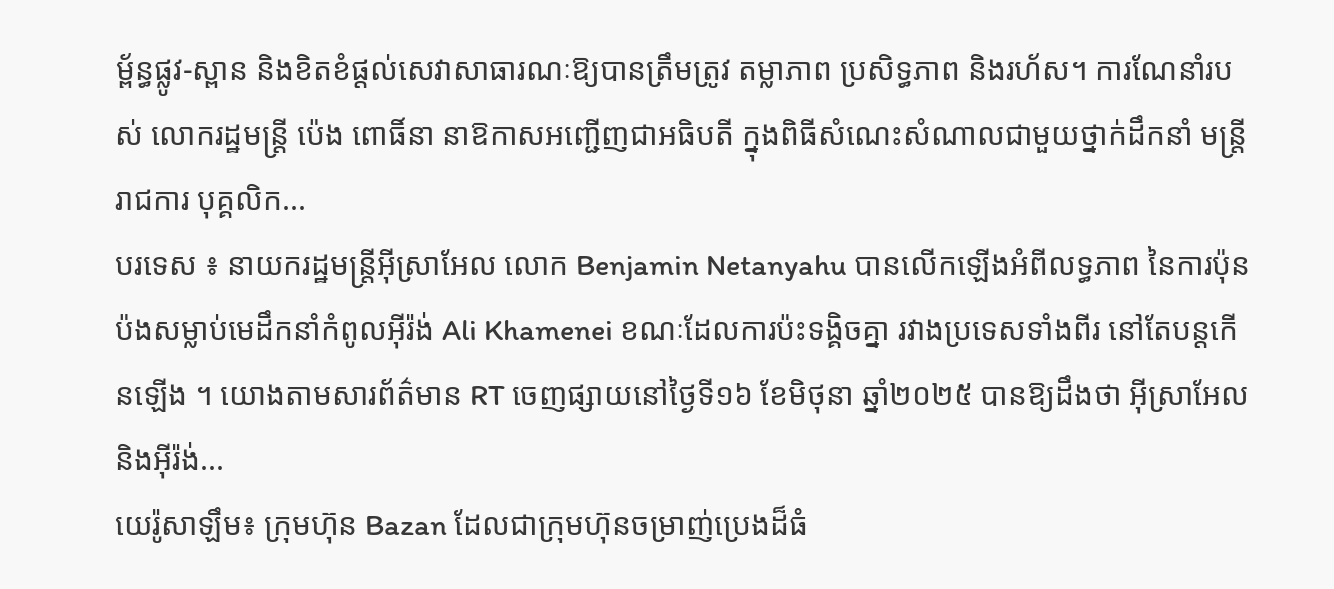ម្ព័ន្ធផ្លូវ-ស្ពាន និងខិតខំផ្តល់សេវាសាធារណៈឱ្យបានត្រឹមត្រូវ តម្លាភាព ប្រសិទ្ធភាព និងរហ័ស។ ការណែនាំរបស់ លោករដ្ឋមន្ដ្រី ប៉េង ពោធិ៍នា នាឱកាសអញ្ជើញជាអធិបតី ក្នុងពិធីសំណេះសំណាលជាមួយថ្នាក់ដឹកនាំ មន្ត្រីរាជការ បុគ្គលិក...
បរទេស ៖ នាយករដ្ឋមន្ត្រីអ៊ីស្រាអែល លោក Benjamin Netanyahu បានលើកឡើងអំពីលទ្ធភាព នៃការប៉ុនប៉ងសម្លាប់មេដឹកនាំកំពូលអ៊ីរ៉ង់ Ali Khamenei ខណៈដែលការប៉ះទង្គិចគ្នា រវាងប្រទេសទាំងពីរ នៅតែបន្តកើនឡើង ។ យោងតាមសារព័ត៌មាន RT ចេញផ្សាយនៅថ្ងៃទី១៦ ខែមិថុនា ឆ្នាំ២០២៥ បានឱ្យដឹងថា អ៊ីស្រាអែល និងអ៊ីរ៉ង់...
យេរ៉ូសាឡឹម៖ ក្រុមហ៊ុន Bazan ដែលជាក្រុមហ៊ុនចម្រាញ់ប្រេងដ៏ធំ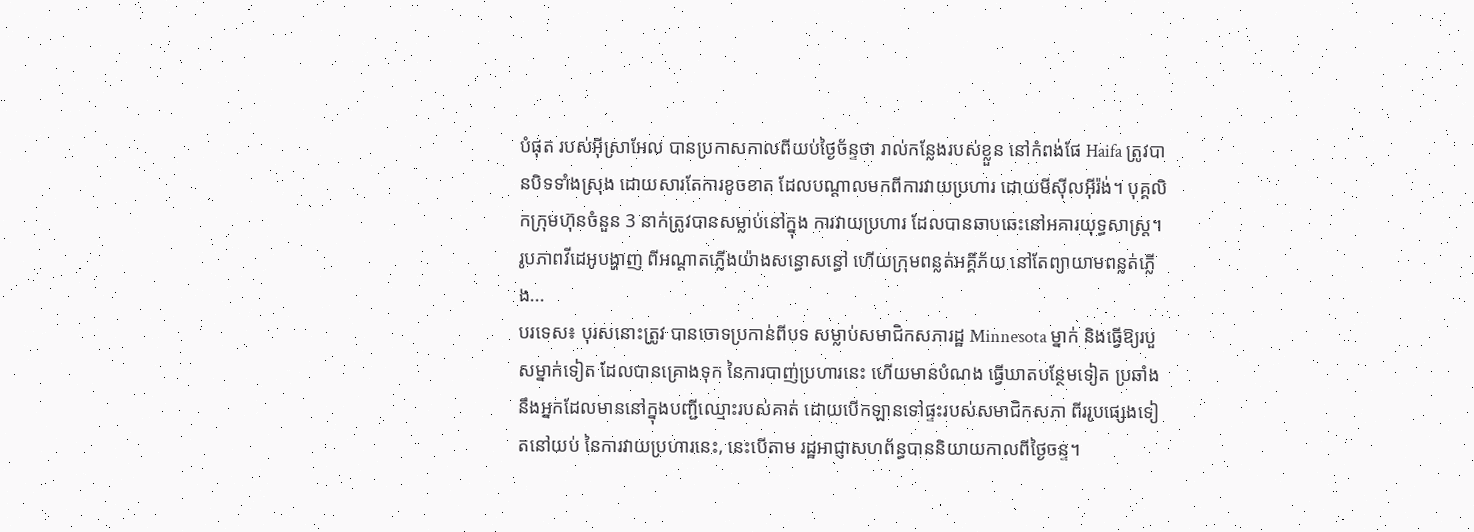បំផុត របស់អ៊ីស្រាអែល បានប្រកាសកាលពីយប់ថ្ងៃច័ន្ទថា រាល់កន្លែងរបស់ខ្លួន នៅកំពង់ផែ Haifa ត្រូវបានបិទទាំងស្រុង ដោយសារតែការខូចខាត ដែលបណ្តាលមកពីការវាយប្រហារ ដោយមីស៊ីលអ៊ីរ៉ង់។ បុគ្គលិកក្រុមហ៊ុនចំនួន 3 នាក់ត្រូវបានសម្លាប់នៅក្នុង ការវាយប្រហារ ដែលបានឆាបឆេះនៅអគារយុទ្ធសាស្ត្រ។ រូបភាពវីដេអូបង្ហាញ ពីអណ្តាតភ្លើងយ៉ាងសន្ធោសន្ធៅ ហើយក្រុមពន្លត់អគ្គីភ័យ នៅតែព្យាយាមពន្លត់ភ្លើង...
បរទេស៖ បុរសនោះត្រូវ បានចោទប្រកាន់ពីបទ សម្លាប់សមាជិកសភារដ្ឋ Minnesota ម្នាក់ និងធ្វើឱ្យរបួសម្នាក់ទៀត ដែលបានគ្រោងទុក នៃការបាញ់ប្រហារនេះ ហើយមានបំណង ធ្វើឃាតបន្ថែមទៀត ប្រឆាំង នឹងអ្នកដែលមាននៅក្នុងបញ្ជីឈ្មោះរបស់គាត់ ដោយបើកឡានទៅផ្ទះរបស់សមាជិកសភា ពីររូបផ្សេងទៀតនៅយប់ នៃការវាយប្រហារនេះ, នេះបើតាម រដ្ឋអាជ្ញាសហព័ន្ធបាននិយាយកាលពីថ្ងៃចន្ទ។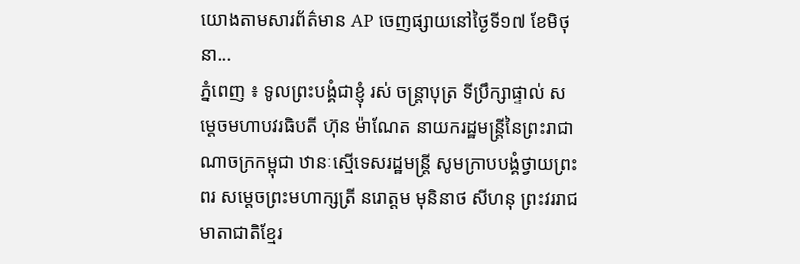យោងតាមសារព័ត៌មាន AP ចេញផ្សាយនៅថ្ងៃទី១៧ ខែមិថុនា...
ភ្នំពេញ ៖ ទូលព្រះបង្គំជាខ្ញុំ រស់ ចន្ត្រាបុត្រ ទីប្រឹក្សាផ្ទាល់ សម្តេចមហាបវរធិបតី ហ៊ុន ម៉ាណែត នាយករដ្ឋមន្រ្តីនៃព្រះរាជាណាចក្រកម្ពុជា ឋានៈស្មើទេសរដ្ឋមន្រ្តី សូមក្រាបបង្គំថ្វាយព្រះពរ សម្តេចព្រះមហាក្សត្រី នរោត្តម មុនិនាថ សីហនុ ព្រះវររាជមាតាជាតិខ្មែរ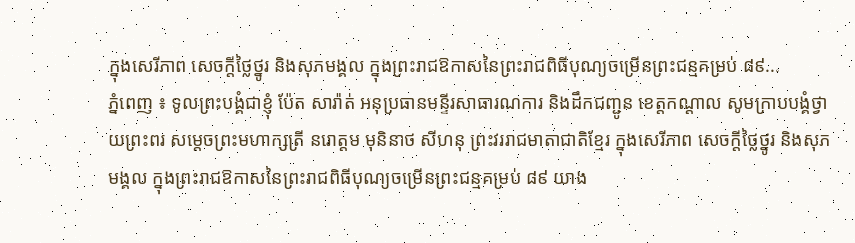ក្នុងសេរីភាព សេចក្តីថ្លៃថ្នូរ និងសុភមង្គល ក្នុងព្រះរាជឱកាសនៃព្រះរាជពិធីបុណ្យចម្រើនព្រះជន្មគម្រប់ ៨៩...
ភ្នំពេញ ៖ ទូលព្រះបង្គំជាខ្ញុំ ប៉ែត សារ៉ាត់ អនុប្រធានមន្ទីរសាធារណការ និងដឹកជញ្ជូន ខេត្តកណ្ដាល សូមក្រាបបង្គំថ្វាយព្រះពរ សម្តេចព្រះមហាក្សត្រី នរោត្តម មុនិនាថ សីហនុ ព្រះវររាជមាតាជាតិខ្មែរ ក្នុងសេរីភាព សេចក្តីថ្លៃថ្នូរ និងសុភមង្គល ក្នុងព្រះរាជឱកាសនៃព្រះរាជពិធីបុណ្យចម្រើនព្រះជន្មគម្រប់ ៨៩ យាង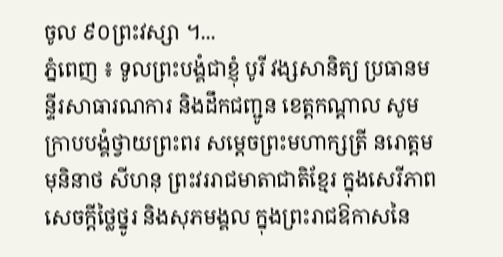ចូល ៩០ព្រះវស្សា ។...
ភ្នំពេញ ៖ ទូលព្រះបង្គំជាខ្ញុំ បូរី វង្សសានិត្យ ប្រធានមន្ទីរសាធារណការ និងដឹកជញ្ជូន ខេត្តកណ្ដាល សូមក្រាបបង្គំថ្វាយព្រះពរ សម្តេចព្រះមហាក្សត្រី នរោត្តម មុនិនាថ សីហនុ ព្រះវររាជមាតាជាតិខ្មែរ ក្នុងសេរីភាព សេចក្តីថ្លៃថ្នូរ និងសុភមង្គល ក្នុងព្រះរាជឱកាសនៃ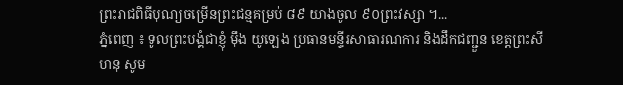ព្រះរាជពិធីបុណ្យចម្រើនព្រះជន្មគម្រប់ ៨៩ យាងចូល ៩០ព្រះវស្សា ។...
ភ្នំពេញ ៖ ទូលព្រះបង្គំជាខ្ញុំ ម៉ឹង យូឡេង ប្រធានមន្ទីរសាធារណការ និងដឹកជញ្ជួន ខេត្តព្រះសីហនុ សូម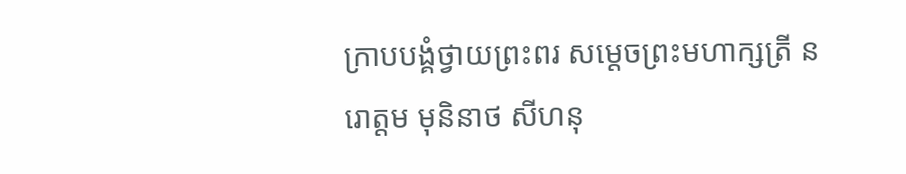ក្រាបបង្គំថ្វាយព្រះពរ សម្តេចព្រះមហាក្សត្រី នរោត្តម មុនិនាថ សីហនុ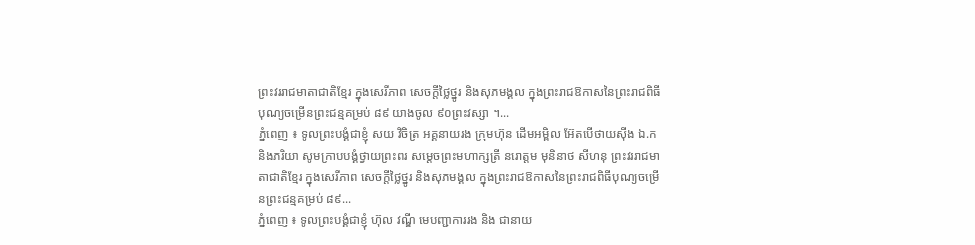ព្រះវររាជមាតាជាតិខ្មែរ ក្នុងសេរីភាព សេចក្តីថ្លៃថ្នូរ និងសុភមង្គល ក្នុងព្រះរាជឱកាសនៃព្រះរាជពិធីបុណ្យចម្រើនព្រះជន្មគម្រប់ ៨៩ យាងចូល ៩០ព្រះវស្សា ។...
ភ្នំពេញ ៖ ទូលព្រះបង្គំជាខ្ញុំ សយ វិចិត្រ អគ្គនាយរង ក្រុមហ៊ុន ដើមអម្ពិល អ៊ែតបើថាយស៊ីង ឯ.ក និងភរិយា សូមក្រាបបង្គំថ្វាយព្រះពរ សម្តេចព្រះមហាក្សត្រី នរោត្តម មុនិនាថ សីហនុ ព្រះវររាជមាតាជាតិខ្មែរ ក្នុងសេរីភាព សេចក្តីថ្លៃថ្នូរ និងសុភមង្គល ក្នុងព្រះរាជឱកាសនៃព្រះរាជពិធីបុណ្យចម្រើនព្រះជន្មគម្រប់ ៨៩...
ភ្នំពេញ ៖ ទូលព្រះបង្គំជាខ្ញុំ ហ៊ុល វណ្ឌី មេបញ្ជាការរង និង ជានាយ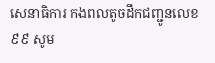សេនាធិការ កងពលតូចដឹកជញ្ជូនលេខ ៩៩ សូម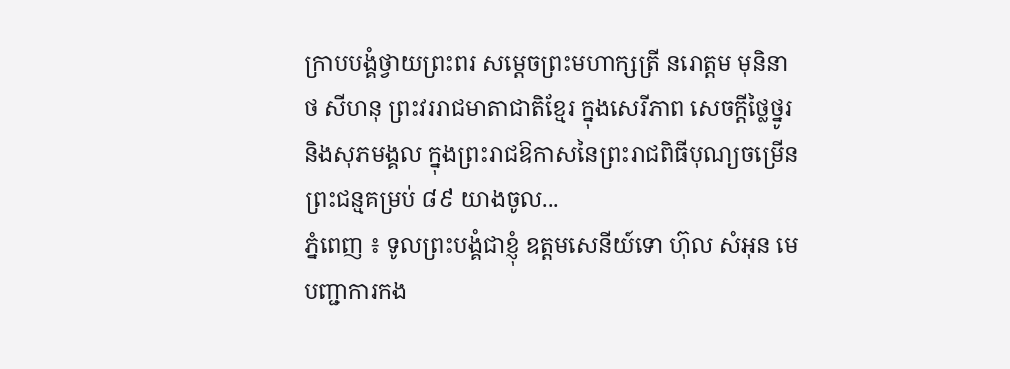ក្រាបបង្គំថ្វាយព្រះពរ សម្តេចព្រះមហាក្សត្រី នរោត្តម មុនិនាថ សីហនុ ព្រះវររាជមាតាជាតិខ្មែរ ក្នុងសេរីភាព សេចក្តីថ្លៃថ្នូរ និងសុភមង្គល ក្នុងព្រះរាជឱកាសនៃព្រះរាជពិធីបុណ្យចម្រើនព្រះជន្មគម្រប់ ៨៩ យាងចូល...
ភ្នំពេញ ៖ ទូលព្រះបង្គំជាខ្ញុំ ឧត្តមសេនីយ៍ទោ ហ៊ុល សំអុន មេបញ្ជាការកង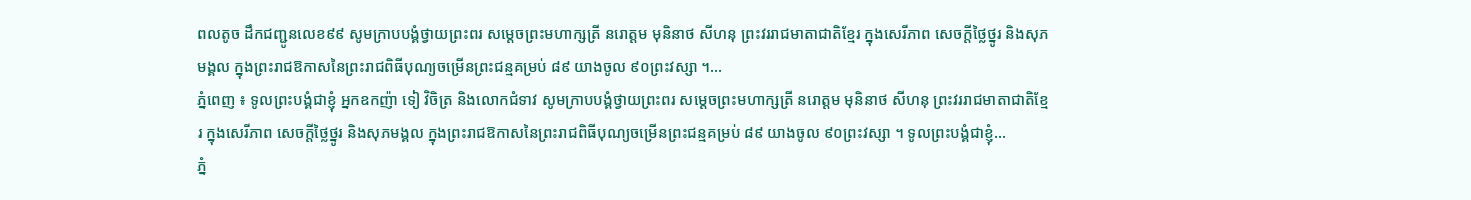ពលតូច ដឹកជញ្ជូនលេខ៩៩ សូមក្រាបបង្គំថ្វាយព្រះពរ សម្តេចព្រះមហាក្សត្រី នរោត្តម មុនិនាថ សីហនុ ព្រះវររាជមាតាជាតិខ្មែរ ក្នុងសេរីភាព សេចក្តីថ្លៃថ្នូរ និងសុភមង្គល ក្នុងព្រះរាជឱកាសនៃព្រះរាជពិធីបុណ្យចម្រើនព្រះជន្មគម្រប់ ៨៩ យាងចូល ៩០ព្រះវស្សា ។...
ភ្នំពេញ ៖ ទូលព្រះបង្គំជាខ្ញុំ អ្នកឧកញ៉ា ទៀ វិចិត្រ និងលោកជំទាវ សូមក្រាបបង្គំថ្វាយព្រះពរ សម្តេចព្រះមហាក្សត្រី នរោត្តម មុនិនាថ សីហនុ ព្រះវររាជមាតាជាតិខ្មែរ ក្នុងសេរីភាព សេចក្តីថ្លៃថ្នូរ និងសុភមង្គល ក្នុងព្រះរាជឱកាសនៃព្រះរាជពិធីបុណ្យចម្រើនព្រះជន្មគម្រប់ ៨៩ យាងចូល ៩០ព្រះវស្សា ។ ទូលព្រះបង្គំជាខ្ញុំ...
ភ្នំ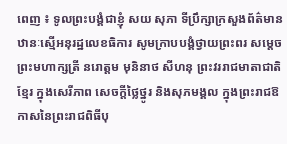ពេញ ៖ ទូលព្រះបង្គំជាខ្ញុំ សយ សុភា ទីប្រឹក្សាក្រសួងព័ត៌មាន ឋានៈស្មើអនុរដ្ឋលេខធិការ សូមក្រាបបង្គំថ្វាយព្រះពរ សម្តេចព្រះមហាក្សត្រី នរោត្តម មុនិនាថ សីហនុ ព្រះវររាជមាតាជាតិខ្មែរ ក្នុងសេរីភាព សេចក្តីថ្លៃថ្នូរ និងសុភមង្គល ក្នុងព្រះរាជឱកាសនៃព្រះរាជពិធីបុ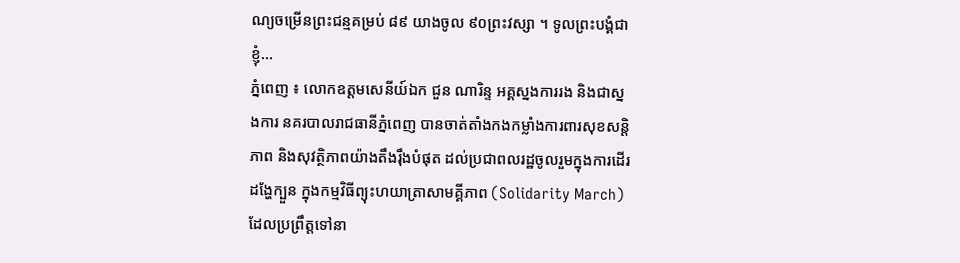ណ្យចម្រើនព្រះជន្មគម្រប់ ៨៩ យាងចូល ៩០ព្រះវស្សា ។ ទូលព្រះបង្គំជាខ្ញុំ...
ភ្នំពេញ ៖ លោកឧត្តមសេនីយ៍ឯក ជួន ណារិន្ទ អគ្គស្នងការរង និងជាស្នងការ នគរបាលរាជធានីភ្នំពេញ បានចាត់តាំងកងកម្លាំងការពារសុខសន្តិភាព និងសុវត្ថិភាពយ៉ាងតឹងរ៉ឹងបំផុត ដល់ប្រជាពលរដ្ឋចូលរួមក្នុងការដើរដង្ហែក្បួន ក្នុងកម្មវិធីព្យុះហយាត្រាសាមគ្គីភាព (Solidarity March) ដែលប្រព្រឹត្តទៅនា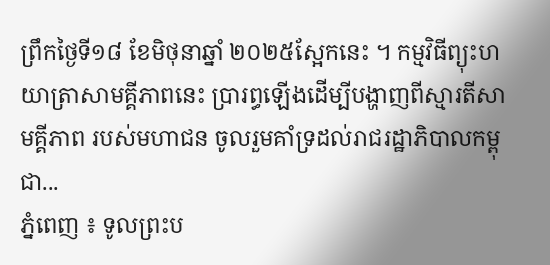ព្រឹកថ្ងៃទី១៨ ខែមិថុនាឆ្នាំ ២០២៥ស្អែកនេះ ។ កម្មវិធីព្យុះហយាត្រាសាមគ្គីភាពនេះ ប្រារព្ធឡើងដើម្បីបង្ហាញពីស្មារតីសាមគ្គីភាព របស់មហាជន ចូលរួមគាំទ្រដល់រាជរដ្ឋាភិបាលកម្ពុជា...
ភ្នំពេញ ៖ ទូលព្រះប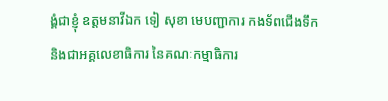ង្គំជាខ្ញុំ ឧត្តមនាវីឯក ទៀ សុខា មេបញ្ជាការ កងទ័ពជើងទឹក និងជាអគ្គលេខាធិការ នៃគណៈកម្មាធិការ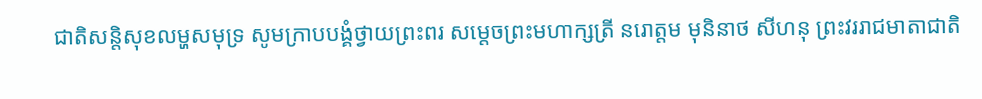ជាតិសន្តិសុខលម្ហសមុទ្រ សូមក្រាបបង្គំថ្វាយព្រះពរ សម្តេចព្រះមហាក្សត្រី នរោត្តម មុនិនាថ សីហនុ ព្រះវររាជមាតាជាតិ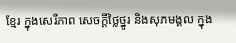ខ្មែរ ក្នុងសេរីភាព សេចក្តីថ្លៃថ្នូរ និងសុភមង្គល ក្នុង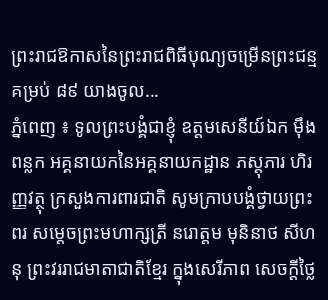ព្រះរាជឱកាសនៃព្រះរាជពិធីបុណ្យចម្រើនព្រះជន្មគម្រប់ ៨៩ យាងចូល...
ភ្នំពេញ ៖ ទូលព្រះបង្គំជាខ្ញុំ ឧត្តមសេនីយ៍ឯក ម៉ឹង ពន្លក អគ្គនាយកនៃអគ្គនាយកដ្ឋាន ភស្តុភារ ហិរញ្ញវត្ថុ ក្រសួងការពារជាតិ សូមក្រាបបង្គំថ្វាយព្រះពរ សម្តេចព្រះមហាក្សត្រី នរោត្តម មុនិនាថ សីហនុ ព្រះវររាជមាតាជាតិខ្មែរ ក្នុងសេរីភាព សេចក្តីថ្លៃ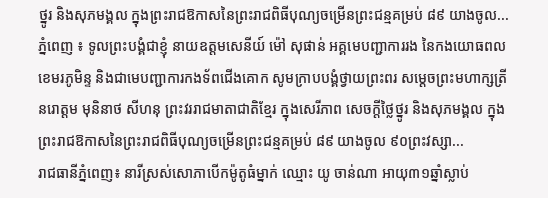ថ្នូរ និងសុភមង្គល ក្នុងព្រះរាជឱកាសនៃព្រះរាជពិធីបុណ្យចម្រើនព្រះជន្មគម្រប់ ៨៩ យាងចូល...
ភ្នំពេញ ៖ ទូលព្រះបង្គំជាខ្ញុំ នាយឧត្តមសេនីយ៍ ម៉ៅ សុផាន់ អគ្គមេបញ្ជាការរង នៃកងយោធពលខេមរភូមិន្ទ និងជាមេបញ្ជាការកងទ័ពជើងគោក សូមក្រាបបង្គំថ្វាយព្រះពរ សម្តេចព្រះមហាក្សត្រី នរោត្តម មុនិនាថ សីហនុ ព្រះវររាជមាតាជាតិខ្មែរ ក្នុងសេរីភាព សេចក្តីថ្លៃថ្នូរ និងសុភមង្គល ក្នុងព្រះរាជឱកាសនៃព្រះរាជពិធីបុណ្យចម្រើនព្រះជន្មគម្រប់ ៨៩ យាងចូល ៩០ព្រះវស្សា...
រាជធានីភ្នំពេញ៖ នារីស្រស់សោភាបើកម៉ូតូធំម្នាក់ ឈ្មោះ យូ ចាន់ណា អាយុ៣១ឆ្នាំស្លាប់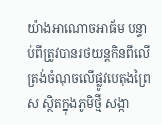យ៉ាងអាណោចអាធ័ម បន្ទាប់ពីត្រូវបានរថយន្តកិនពីលើ ត្រង់ចំណុចលើផ្លូវបេតុងព្រៃស ស្ថិតក្នុងភូមិថ្មី សង្កា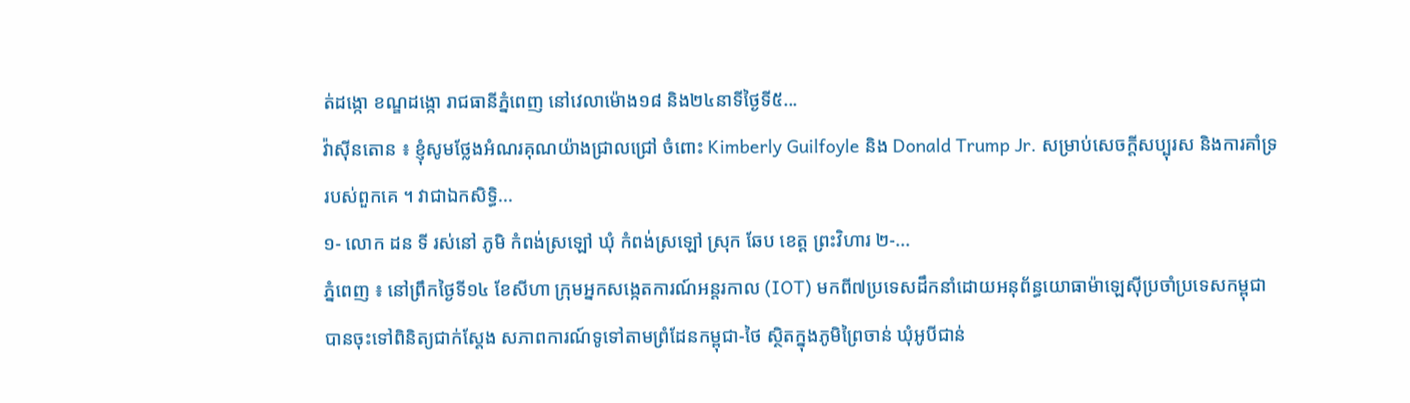ត់ដង្កោ ខណ្ឌដង្កោ រាជធានីភ្នំពេញ នៅវេលាម៉ោង១៨ និង២៤នាទីថ្ងៃទី៥...
វ៉ាស៊ីនតោន ៖ ខ្ញុំសូមថ្លែងអំណរគុណយ៉ាងជ្រាលជ្រៅ ចំពោះ Kimberly Guilfoyle និង Donald Trump Jr. សម្រាប់សេចក្តីសប្បុរស និងការគាំទ្ររបស់ពួកគេ ។ វាជាឯកសិទ្ធិ...
១- លោក ដន ទី រស់នៅ ភូមិ កំពង់ស្រឡៅ ឃុំ កំពង់ស្រឡៅ ស្រុក ឆែប ខេត្ត ព្រះវិហារ ២-...
ភ្នំពេញ ៖ នៅព្រឹកថ្ងៃទី១៤ ខែសីហា ក្រុមអ្នកសង្កេតការណ៍អន្តរកាល (IOT) មកពី៧ប្រទេសដឹកនាំដោយអនុព័ន្ធយោធាម៉ាឡេស៊ីប្រចាំប្រទេសកម្ពុជា បានចុះទៅពិនិត្យជាក់ស្តែង សភាពការណ៍ទូទៅតាមព្រំដែនកម្ពុជា-ថៃ ស្ថិតក្នុងភូមិព្រៃចាន់ ឃុំអូបីជាន់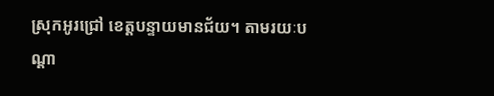ស្រុកអូរជ្រៅ ខេត្តបន្ទាយមានជ័យ។ តាមរយៈបណ្ដា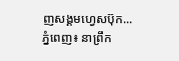ញសង្គមហ្វេសប៊ុក...
ភ្នំពេញ៖ នាព្រឹក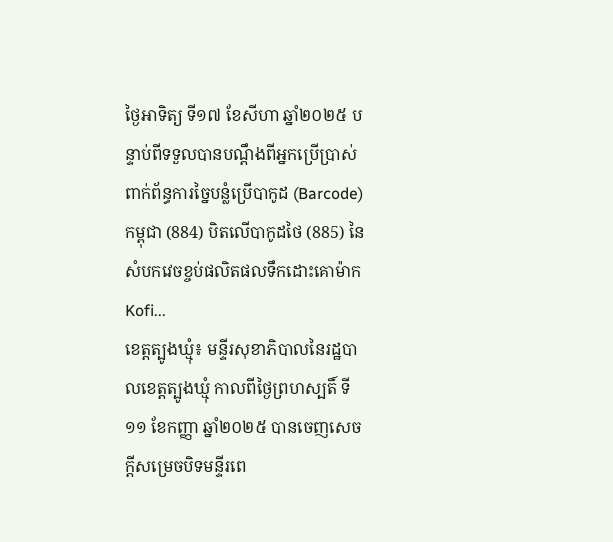ថ្ងៃអាទិត្យ ទី១៧ ខែសីហា ឆ្នាំ២០២៥ បន្ទាប់ពីទទួលបានបណ្តឹងពីអ្នកប្រើប្រាស់ ពាក់ព័ន្ធការច្នៃបន្លំប្រើបាកូដ (Barcode) កម្ពុជា (884) បិតលើបាកូដថៃ (885) នៃសំបកវេចខ្ចប់ផលិតផលទឹកដោះគោម៉ាក Kofi...
ខេត្តត្បូងឃ្មុំ៖ មន្ទីរសុខាភិបាលនៃរដ្ឋបាលខេត្តត្បូងឃ្មុំ កាលពីថ្ងៃព្រហស្បតិ៍ ទី១១ ខែកញ្ញា ឆ្នាំ២០២៥ បានចេញសេចក្តីសម្រេចបិទមន្ទីរពេ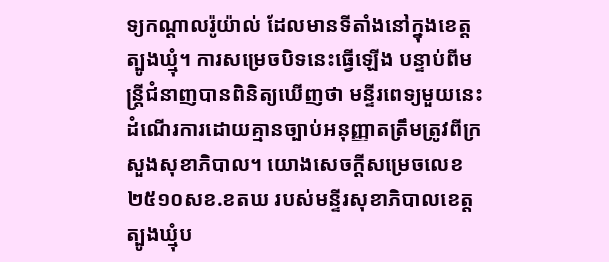ទ្យកណ្ដាលរ៉ូយ៉ាល់ ដែលមានទីតាំងនៅក្នុងខេត្តត្បូងឃ្មុំ។ ការសម្រេចបិទនេះធ្វើឡើង បន្ទាប់ពីមន្ត្រីជំនាញបានពិនិត្យឃើញថា មន្ទីរពេទ្យមួយនេះដំណើរការដោយគ្មានច្បាប់អនុញ្ញាតត្រឹមត្រូវពីក្រសួងសុខាភិបាល។ យោងសេចក្តីសម្រេចលេខ ២៥១០សខ.ខតឃ របស់មន្ទីរសុខាភិបាលខេត្តត្បូងឃ្មុំប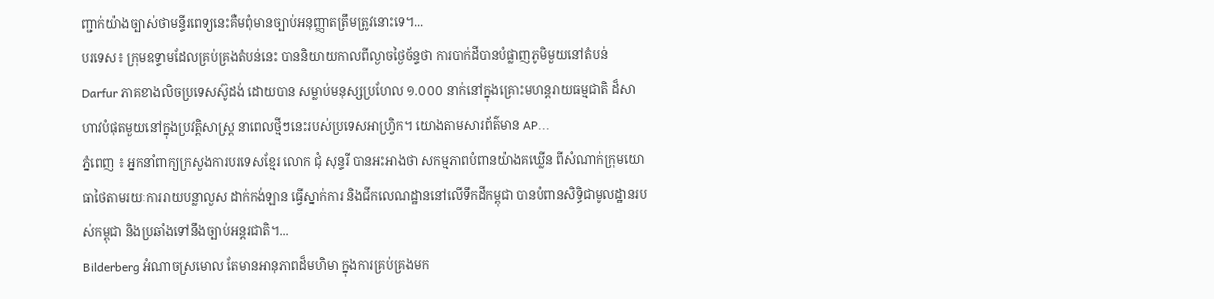ញ្ជាក់យ៉ាងច្បាស់ថាមន្ទីរពេទ្យនេះគឺមពុំមានច្បាប់អនុញ្ញាតត្រឹមត្រូវនោះទេ។...
បរទេស៖ ក្រុមឧទ្ទាមដែលគ្រប់គ្រងតំបន់នេះ បាននិយាយកាលពីល្ងាចថ្ងៃច័ន្ទថា ការបាក់ដីបានបំផ្លាញភូមិមួយនៅតំបន់ Darfur ភាគខាងលិចប្រទេសស៊ូដង់ ដោយបាន សម្លាប់មនុស្សប្រហែល ១.០០០ នាក់នៅក្នុងគ្រោះមហន្តរាយធម្មជាតិ ដ៏សាហាវបំផុតមួយនៅក្នុងប្រវត្តិសាស្ត្រ នាពេលថ្មីៗនេះរបស់ប្រទេសអាហ្វ្រិក។ យោងតាមសារព័ត៌មាន AP...
ភ្នំពេញ ៖ អ្នកនាំពាក្យក្រសួងការបរទេសខ្មែរ លោក ជុំ សុន្ទរី បានអះអាងថា សកម្មភាពបំពានយ៉ាងគឃ្លើន ពីសំណាក់ក្រុមយោធាថៃតាមរយៈការរាយបន្លាលួស ដាក់កង់ឡាន ធ្វើស្នាក់ការ និងជីកលេណដ្ឋាននៅលើទឹកដីកម្ពុជា បានបំពានសិទ្ធិជាមូលដ្ឋានរបស់កម្ពុជា និងប្រឆាំងទៅនឹងច្បាប់អន្តរជាតិ។...
Bilderberg អំណាចស្រមោល តែមានអានុភាពដ៏មហិមា ក្នុងការគ្រប់គ្រងមក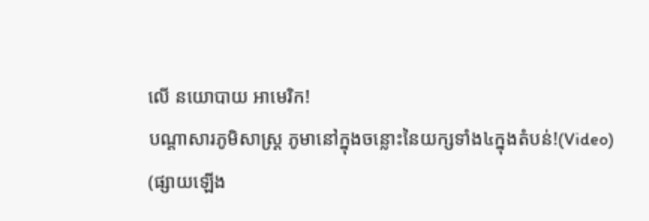លើ នយោបាយ អាមេរិក!
បណ្ដាសារភូមិសាស្រ្ត ភូមានៅក្នុងចន្លោះនៃយក្សទាំង៤ក្នុងតំបន់!(Video)
(ផ្សាយឡើង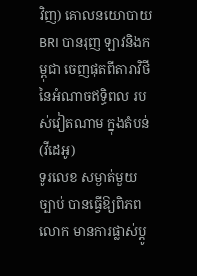វិញ) គោលនយោបាយ BRI បានរុញ ឡាវនិងកម្ពុជា ចេញផុតពីតារាវិថី នៃអំណាចឥទ្ធិពល របស់វៀតណាម ក្នុងតំបន់ (វីដេអូ)
ទូរលេខ សម្ងាត់មួយច្បាប់ បានធ្វើឱ្យពិភពលោក មានការផ្លាស់ប្ដូ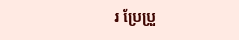រ ប្រែប្រួ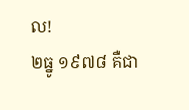ល!
២ធ្នូ ១៩៧៨ គឺជា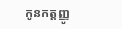កូនកត្តញ្ញូ